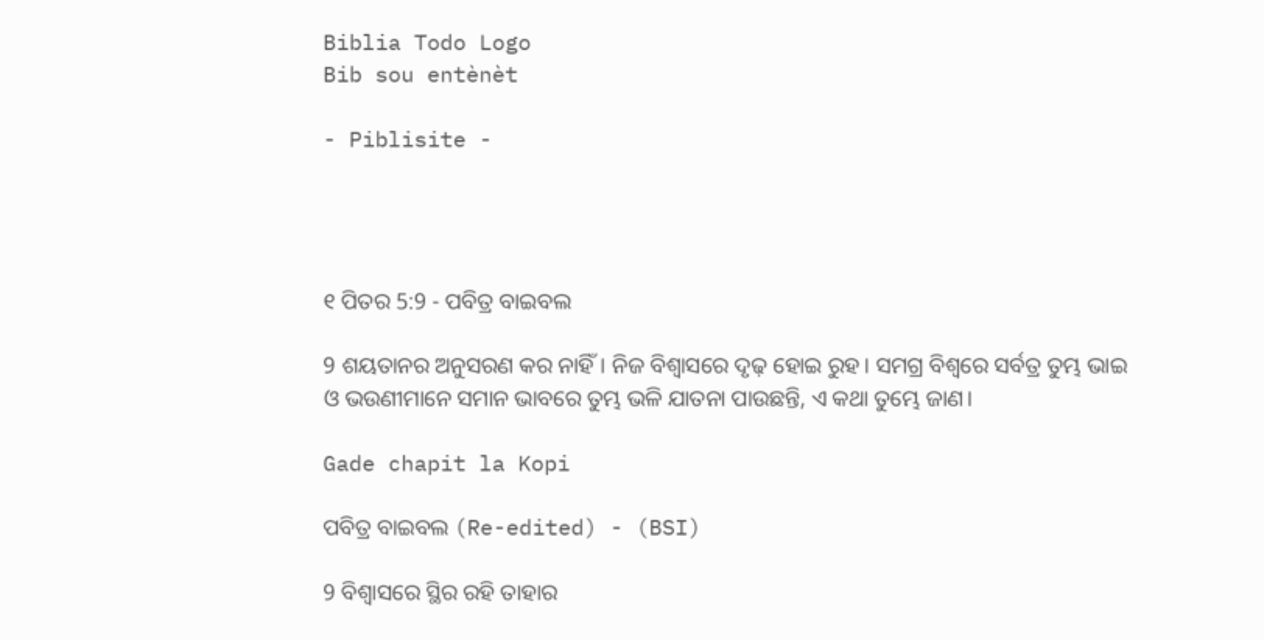Biblia Todo Logo
Bib sou entènèt

- Piblisite -




୧ ପିତର 5:9 - ପବିତ୍ର ବାଇବଲ

9 ଶୟତାନର ଅନୁସରଣ କର ନାହିଁ। ନିଜ ବିଶ୍ୱାସରେ ଦୃଢ଼ ହୋଇ ରୁହ। ସମଗ୍ର ବିଶ୍ୱରେ ସର୍ବତ୍ର ତୁମ୍ଭ ଭାଇ ଓ ଭଉଣୀମାନେ ସମାନ ଭାବରେ ତୁମ୍ଭ ଭଳି ଯାତନା ପାଉଛନ୍ତି, ଏ କଥା ତୁମ୍ଭେ ଜାଣ।

Gade chapit la Kopi

ପବିତ୍ର ବାଇବଲ (Re-edited) - (BSI)

9 ବିଶ୍ଵାସରେ ସ୍ଥିର ରହି ତାହାର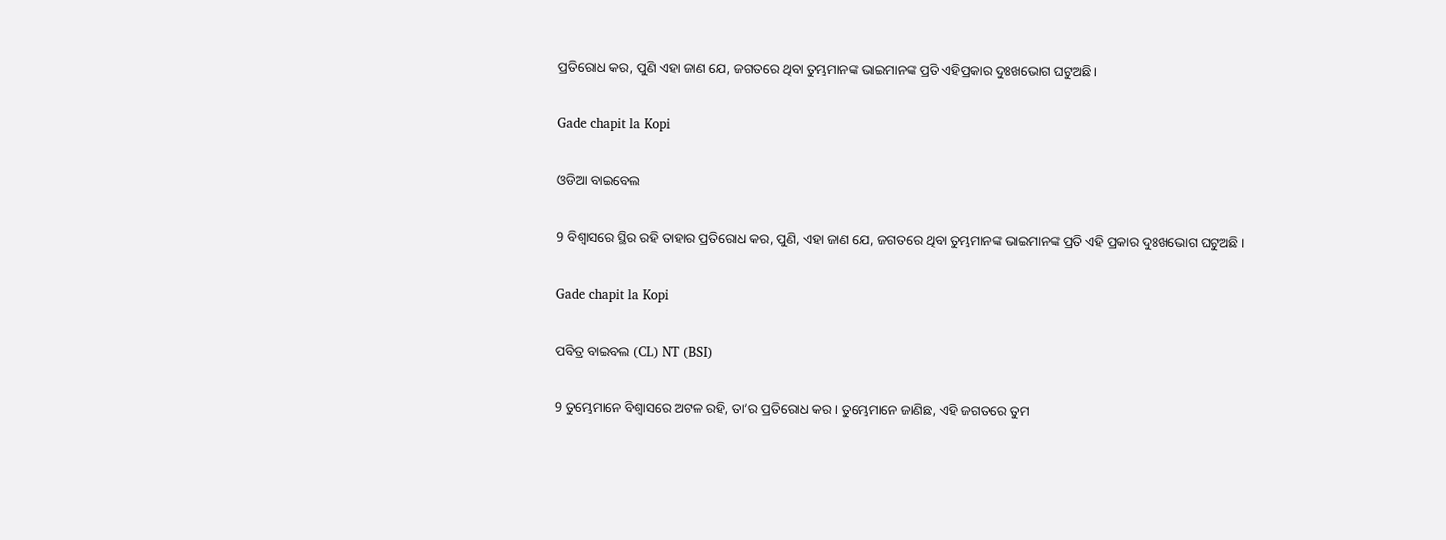ପ୍ରତିରୋଧ କର, ପୁଣି ଏହା ଜାଣ ଯେ, ଜଗତରେ ଥିବା ତୁମ୍ଭମାନଙ୍କ ଭାଇମାନଙ୍କ ପ୍ରତି ଏହିପ୍ରକାର ଦୁଃଖଭୋଗ ଘଟୁଅଛି।

Gade chapit la Kopi

ଓଡିଆ ବାଇବେଲ

9 ବିଶ୍ୱାସରେ ସ୍ଥିର ରହି ତାହାର ପ୍ରତିରୋଧ କର, ପୁଣି, ଏହା ଜାଣ ଯେ, ଜଗତରେ ଥିବା ତୁମ୍ଭମାନଙ୍କ ଭାଇମାନଙ୍କ ପ୍ରତି ଏହି ପ୍ରକାର ଦୁଃଖଭୋଗ ଘଟୁଅଛି ।

Gade chapit la Kopi

ପବିତ୍ର ବାଇବଲ (CL) NT (BSI)

9 ତୁମ୍ଭେମାନେ ବିଶ୍ୱାସରେ ଅଟଳ ରହି, ତା’ର ପ୍ରତିରୋଧ କର। ତୁମ୍ଭେମାନେ ଜାଣିଛ, ଏହି ଜଗତରେ ତୁମ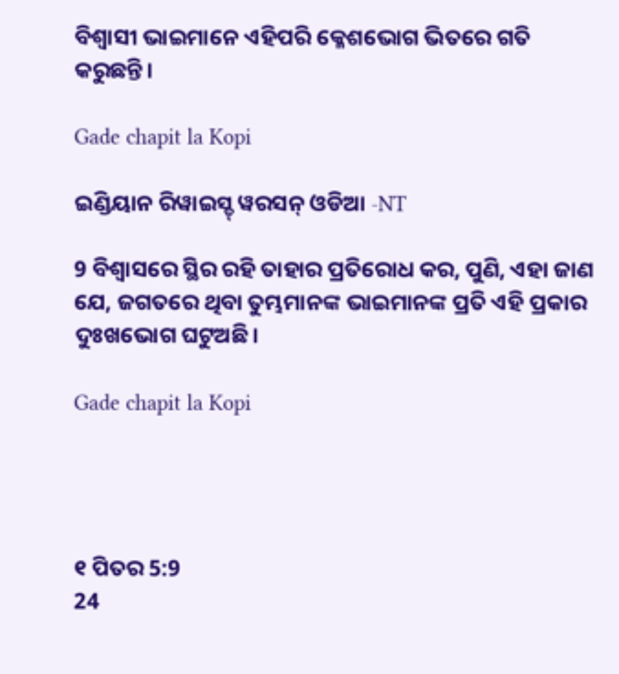ବିଶ୍ୱାସୀ ଭାଇମାନେ ଏହିପରି କ୍ଳେଶଭୋଗ ଭିତରେ ଗତି କରୁଛନ୍ତି।

Gade chapit la Kopi

ଇଣ୍ଡିୟାନ ରିୱାଇସ୍ଡ୍ ୱରସନ୍ ଓଡିଆ -NT

9 ବିଶ୍ୱାସରେ ସ୍ଥିର ରହି ତାହାର ପ୍ରତିରୋଧ କର, ପୁଣି, ଏହା ଜାଣ ଯେ, ଜଗତରେ ଥିବା ତୁମ୍ଭମାନଙ୍କ ଭାଇମାନଙ୍କ ପ୍ରତି ଏହି ପ୍ରକାର ଦୁଃଖଭୋଗ ଘଟୁଅଛି।

Gade chapit la Kopi




୧ ପିତର 5:9
24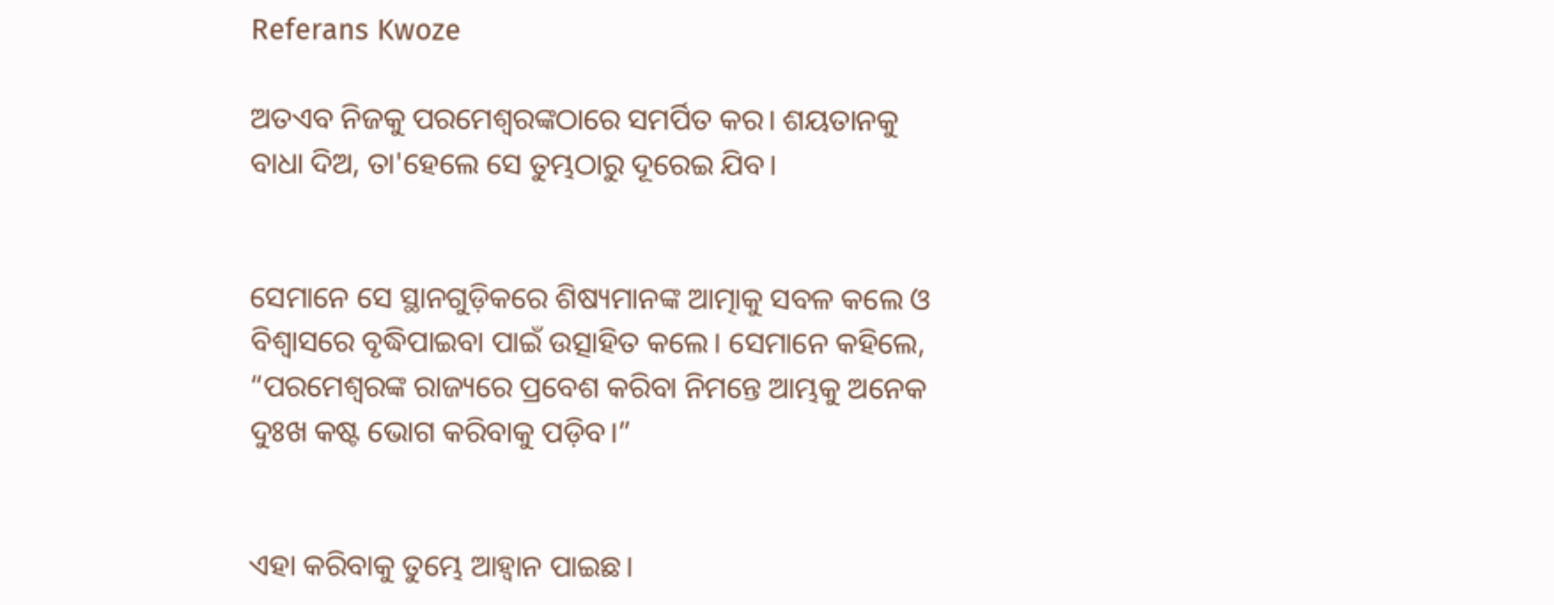Referans Kwoze

ଅତଏବ ନିଜକୁ ପରମେଶ୍ୱରଙ୍କଠାରେ ସମର୍ପିତ କର। ଶୟତାନକୁ ବାଧା ଦିଅ, ତା'ହେଲେ ସେ ତୁମ୍ଭଠାରୁ ଦୂରେଇ ଯିବ।


ସେମାନେ ସେ ସ୍ଥାନଗୁଡ଼ିକରେ ଶିଷ୍ୟମାନଙ୍କ ଆତ୍ମାକୁ ସବଳ କଲେ ଓ ବିଶ୍ୱାସରେ ବୃଦ୍ଧିପାଇବା ପାଇଁ ଉତ୍ସାହିତ କଲେ। ସେମାନେ କହିଲେ, “ପରମେଶ୍ୱରଙ୍କ ରାଜ୍ୟରେ ପ୍ରବେଶ କରିବା ନିମନ୍ତେ ଆମ୍ଭକୁ ଅନେକ ଦୁଃଖ କଷ୍ଟ ଭୋଗ କରିବାକୁ ପଡ଼ିବ।”


ଏହା କରିବାକୁ ତୁମ୍ଭେ ଆହ୍ୱାନ ପାଇଛ।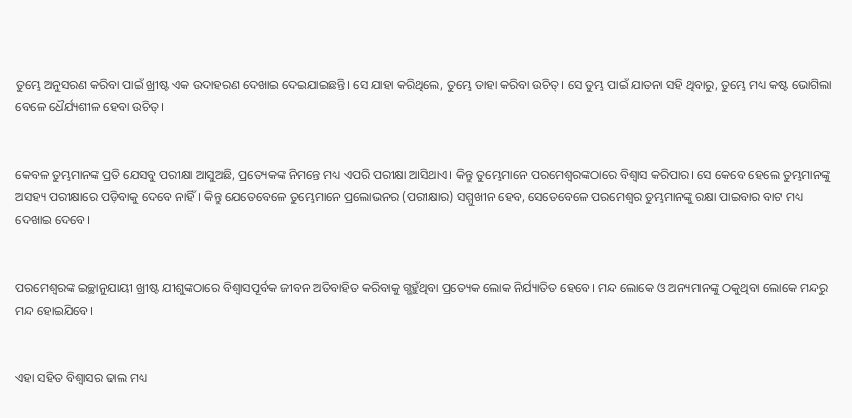ତୁମ୍ଭେ ଅନୁସରଣ କରିବା ପାଇଁ ଖ୍ରୀଷ୍ଟ ଏକ ଉଦାହରଣ ଦେଖାଇ ଦେଇଯାଇଛନ୍ତି। ସେ ଯାହା କରିଥିଲେ, ତୁମ୍ଭେ ତାହା କରିବା ଉଚିତ୍। ସେ ତୁମ୍ଭ ପାଇଁ ଯାତନା ସହି ଥିବାରୁ, ତୁମ୍ଭେ ମଧ୍ୟ କଷ୍ଟ ଭୋଗିଲା ବେଳେ ଧୈର୍ଯ୍ୟଶୀଳ ହେବା ଉଚିତ୍।


କେବଳ ତୁମ୍ଭମାନଙ୍କ ପ୍ରତି ଯେସବୁ ପରୀକ୍ଷା ଆସୁଅଛି, ପ୍ରତ୍ୟେକଙ୍କ ନିମନ୍ତେ ମଧ୍ୟ ଏପରି ପରୀକ୍ଷା ଆସିଥାଏ। କିନ୍ତୁ ତୁମ୍ଭେମାନେ ପରମେଶ୍ୱରଙ୍କଠାରେ ବିଶ୍ୱାସ କରିପାର। ସେ କେବେ ହେଲେ ତୁମ୍ଭମାନଙ୍କୁ ଅସହ୍ୟ ପରୀକ୍ଷାରେ ପଡ଼ିବାକୁ ଦେବେ ନାହିଁ। କିନ୍ତୁ ଯେତେବେଳେ ତୁମ୍ଭେମାନେ ପ୍ରଲୋଭନର (ପରୀକ୍ଷାର) ସମ୍ମୁଖୀନ ହେବ, ସେତେବେଳେ ପରମେଶ୍ୱର ତୁମ୍ଭମାନଙ୍କୁ ରକ୍ଷା ପାଇବାର ବାଟ ମଧ୍ୟ ଦେଖାଇ ଦେବେ।


ପରମେଶ୍ୱରଙ୍କ ଇଚ୍ଛାନୁଯାୟୀ ଖ୍ରୀଷ୍ଟ ଯୀଶୁଙ୍କଠାରେ ବିଶ୍ୱାସପୂର୍ବକ ଜୀବନ ଅତିବାହିତ କରିବାକୁ ଗ୍ଭହୁଁଥିବା ପ୍ରତ୍ୟେକ ଲୋକ ନିର୍ଯ୍ୟାତିତ ହେବେ। ମନ୍ଦ ଲୋକେ ଓ ଅନ୍ୟମାନଙ୍କୁ ଠକୁଥିବା ଲୋକେ ମନ୍ଦରୁ ମନ୍ଦ ହୋଇଯିବେ।


ଏହା ସହିତ ବିଶ୍ୱାସର ଢାଲ ମଧ୍ୟ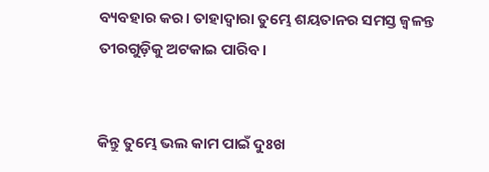ବ୍ୟବହାର କର। ତାହାଦ୍ୱାରା ତୁମ୍ଭେ ଶୟତାନର ସମସ୍ତ ଜ୍ୱଳନ୍ତ ତୀରଗୁଡ଼ିକୁ ଅଟକାଇ ପାରିବ।


କିନ୍ତୁ ତୁମ୍ଭେ ଭଲ କାମ ପାଇଁ ଦୁଃଖ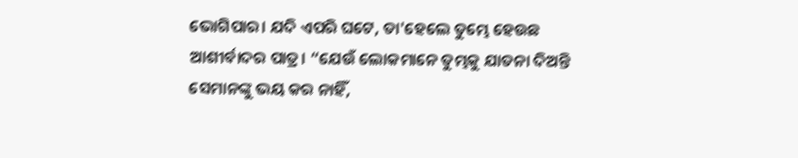ଭୋଗିପାର। ଯଦି ଏପରି ଘଟେ, ତା'ହେଲେ ତୁମ୍ଭେ ହେଉଛ ଆଶୀର୍ବାଦର ପାତ୍ର। “ଯେଉଁ ଲୋକମାନେ ତୁମ୍ଭକୁ ଯାତନା ଦିଅନ୍ତି ସେମାନଙ୍କୁ ଭୟ କର ନାହିଁ,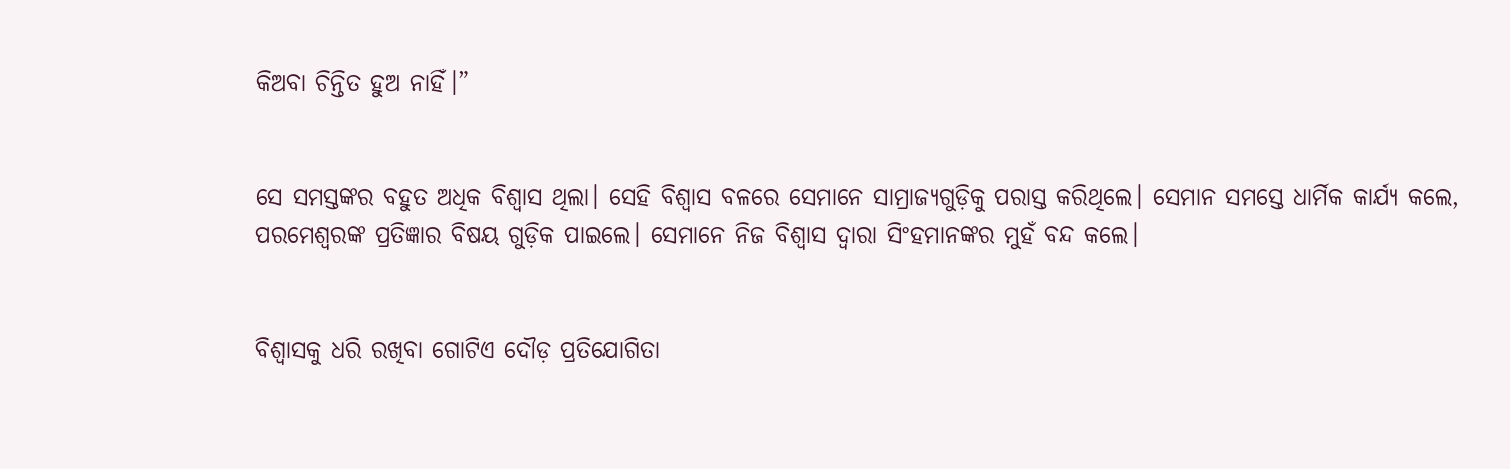କିଅବା ଚିନ୍ତିତ ହୁଅ ନାହିଁ।”


ସେ ସମସ୍ତଙ୍କର ବହୁତ ଅଧିକ ବିଶ୍ୱାସ ଥିଲା। ସେହି ବିଶ୍ୱାସ ବଳରେ ସେମାନେ ସାମ୍ରାଜ୍ୟଗୁଡ଼ିକୁ ପରାସ୍ତ କରିଥିଲେ। ସେମାନ ସମସ୍ତେ ଧାର୍ମିକ କାର୍ଯ୍ୟ କଲେ, ପରମେଶ୍ୱରଙ୍କ ପ୍ରତିଜ୍ଞାର ବିଷୟ ଗୁଡ଼ିକ ପାଇଲେ। ସେମାନେ ନିଜ ବିଶ୍ୱାସ ଦ୍ୱାରା ସିଂହମାନଙ୍କର ମୁହଁ ବନ୍ଦ କଲେ।


ବିଶ୍ୱାସକୁ ଧରି ରଖିବା ଗୋଟିଏ ଦୌଡ଼ ପ୍ରତିଯୋଗିତା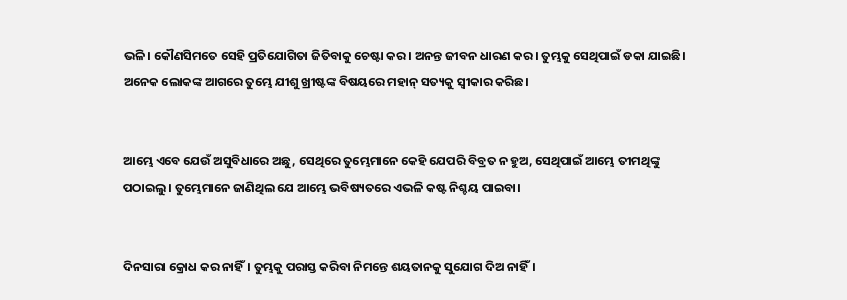ଭଳି। କୌଣସିମତେ ସେହି ପ୍ରତିଯୋଗିତା ଜିତିବାକୁ ଚେଷ୍ଟା କର। ଅନନ୍ତ ଜୀବନ ଧାରଣ କର। ତୁମ୍ଭକୁ ସେଥିପାଇଁ ଡକା ଯାଇଛି। ଅନେକ ଲୋକଙ୍କ ଆଗରେ ତୁମ୍ଭେ ଯୀଶୁ ଖ୍ରୀଷ୍ଟଙ୍କ ବିଷୟରେ ମହାନ୍ ସତ୍ୟକୁ ସ୍ୱୀକାର କରିଛ।


ଆମ୍ଭେ ଏବେ ଯେଉଁ ଅସୁବିଧାରେ ଅଛୁ, ସେଥିରେ ତୁମ୍ଭେମାନେ କେହି ଯେପରି ବିବ୍ରତ ନ ହୁଅ, ସେଥିପାଇଁ ଆମ୍ଭେ ତୀମଥିଙ୍କୁ ପଠାଇଲୁ। ତୁମ୍ଭେମାନେ ଜାଣିଥିଲ ଯେ ଆମ୍ଭେ ଭବିଷ୍ୟତରେ ଏଭଳି କଷ୍ଟ ନିଶ୍ଚୟ ପାଇବା।


ଦିନସାରା କ୍ରୋଧ କର ନାହିଁ। ତୁମ୍ଭକୁ ପରାସ୍ତ କରିବା ନିମନ୍ତେ ଶୟତାନକୁ ସୁଯୋଗ ଦିଅ ନାହିଁ।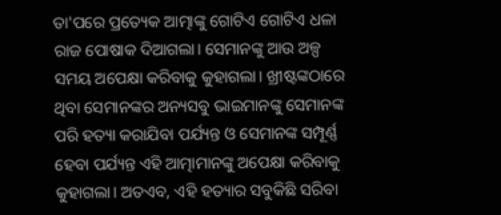ତା'ପରେ ପ୍ରତ୍ୟେକ ଆତ୍ମାଙ୍କୁ ଗୋଟିଏ ଗୋଟିଏ ଧଳା ରାଜ ପୋଷାକ ଦିଆଗଲା। ସେମାନଙ୍କୁ ଆଉ ଅଳ୍ପ ସମୟ ଅପେକ୍ଷା କରିବାକୁ କୁହାଗଲା। ଖ୍ରୀଷ୍ଟଙ୍କଠାରେ ଥିବା ସେମାନଙ୍କର ଅନ୍ୟସବୁ ଭାଇମାନଙ୍କୁ ସେମାନଙ୍କ ପରି ହତ୍ୟା କରାଯିବା ପର୍ଯ୍ୟନ୍ତ ଓ ସେମାନଙ୍କ ସମ୍ପୂର୍ଣ୍ଣ ହେବା ପର୍ଯ୍ୟନ୍ତ ଏହି ଆତ୍ମାମାନଙ୍କୁ ଅପେକ୍ଷା କରିବାକୁ କୁହାଗଲା। ଅତଏବ, ଏହି ହତ୍ୟାର ସବୁକିଛି ସରିବା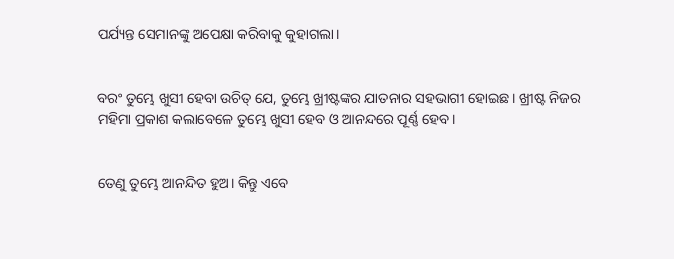ପର୍ଯ୍ୟନ୍ତ ସେମାନଙ୍କୁ ଅପେକ୍ଷା କରିବାକୁ କୁହାଗଲା।


ବରଂ ତୁମ୍ଭେ ଖୁସୀ ହେବା ଉଚିତ୍ ଯେ, ତୁମ୍ଭେ ଖ୍ରୀଷ୍ଟଙ୍କର ଯାତନାର ସହଭାଗୀ ହୋଇଛ। ଖ୍ରୀଷ୍ଟ ନିଜର ମହିମା ପ୍ରକାଶ କଲାବେଳେ ତୁମ୍ଭେ ଖୁସୀ ହେବ ଓ ଆନନ୍ଦରେ ପୂର୍ଣ୍ଣ ହେବ।


ତେଣୁ ତୁମ୍ଭେ ଆନନ୍ଦିତ ହୁଅ। କିନ୍ତୁ ଏବେ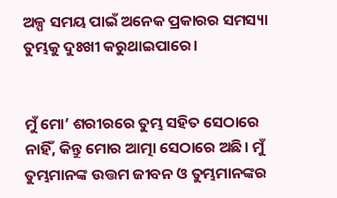ଅଳ୍ପ ସମୟ ପାଇଁ ଅନେକ ପ୍ରକାରର ସମସ୍ୟା ତୁମ୍ଭକୁ ଦୁଃଖୀ କରୁଥାଇପାରେ।


ମୁଁ ମୋ’ ଶରୀରରେ ତୁମ୍ଭ ସହିତ ସେଠାରେ ନାହିଁ, କିନ୍ତୁ ମୋର ଆତ୍ମା ସେଠାରେ ଅଛି। ମୁଁ ତୁମ୍ଭମାନଙ୍କ ଉତ୍ତମ ଜୀବନ ଓ ତୁମ୍ଭମାନଙ୍କର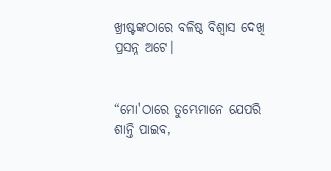ଖ୍ରୀଷ୍ଟଙ୍କଠାରେ ବଳିଷ୍ଠ ବିଶ୍ୱାସ ଦେଖି ପ୍ରସନ୍ନ ଅଟେ।


“ମୋ'ଠାରେ ତୁମ୍ଭେମାନେ ଯେପରି ଶାନ୍ତି ପାଇବ,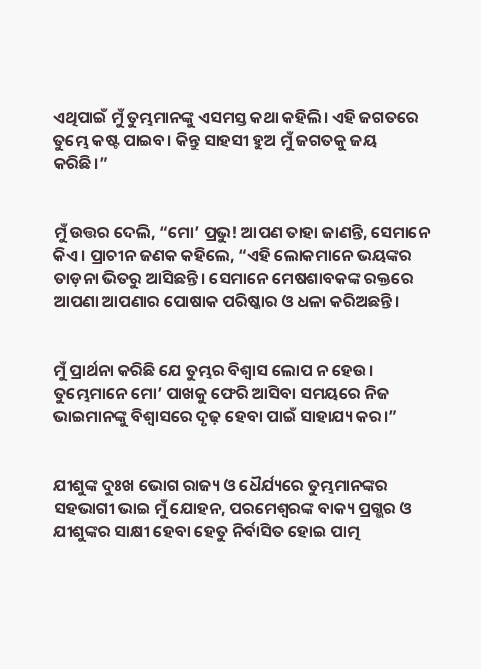ଏଥିପାଇଁ ମୁଁ ତୁମ୍ଭମାନଙ୍କୁ ଏସମସ୍ତ କଥା କହିଲି। ଏହି ଜଗତରେ ତୁମ୍ଭେ କଷ୍ଟ ପାଇବ। କିନ୍ତୁ ସାହସୀ ହୁଅ ମୁଁ ଜଗତକୁ ଜୟ କରିଛି।”


ମୁଁ ଉତ୍ତର ଦେଲି, “ମୋ’ ପ୍ରଭୁ! ଆପଣ ତାହା ଜାଣନ୍ତି, ସେମାନେ କିଏ। ପ୍ରାଚୀନ ଜଣକ କହିଲେ, “ଏହି ଲୋକମାନେ ଭୟଙ୍କର ତାଡ଼ନା ଭିତରୁ ଆସିଛନ୍ତି। ସେମାନେ ମେଷଶାବକଙ୍କ ରକ୍ତରେ ଆପଣା ଆପଣାର ପୋଷାକ ପରିଷ୍କାର ଓ ଧଳା କରିଅଛନ୍ତି।


ମୁଁ ପ୍ରାର୍ଥନା କରିଛି ଯେ ତୁମ୍ଭର ବିଶ୍ୱାସ ଲୋପ ନ ହେଉ। ତୁମ୍ଭେମାନେ ମୋ’ ପାଖକୁ ଫେରି ଆସିବା ସମୟରେ ନିଜ ଭାଇମାନଙ୍କୁ ବିଶ୍ୱାସରେ ଦୃଢ଼ ହେବା ପାଇଁ ସାହାଯ୍ୟ କର।”


ଯୀଶୁଙ୍କ ଦୁଃଖ ଭୋଗ ରାଜ୍ୟ ଓ ଧୈର୍ଯ୍ୟରେ ତୁମ୍ଭମାନଙ୍କର ସହଭାଗୀ ଭାଇ ମୁଁ ଯୋହନ, ପରମେଶ୍ୱରଙ୍କ ବାକ୍ୟ ପ୍ରଗ୍ଭର ଓ ଯୀଶୁଙ୍କର ସାକ୍ଷୀ ହେବା ହେତୁ ନିର୍ବାସିତ ହୋଇ ପାତ୍ମ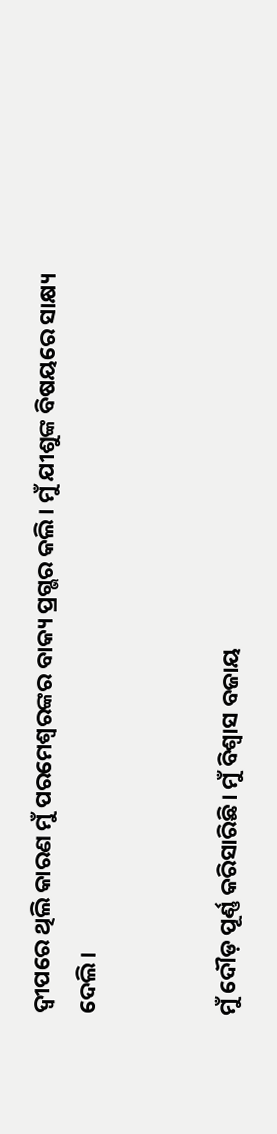ଦ୍ୱୀପରେ ଥିଲି କାରଣ ମୁଁ ପରମେଶ୍ୱରଙ୍କର ବାକ୍ୟ ପ୍ରଗ୍ଭର କଲି। ମୁଁ ଯୀଶୁଙ୍କ ବିଷୟରେ ସାକ୍ଷ୍ୟ ଦେଲି।


ମୁଁ ଦୌଡ଼ ପୂର୍ଣ୍ଣ କରିସାରିଛି। ମୁଁ ବିଶ୍ୱାସ ବଜାୟ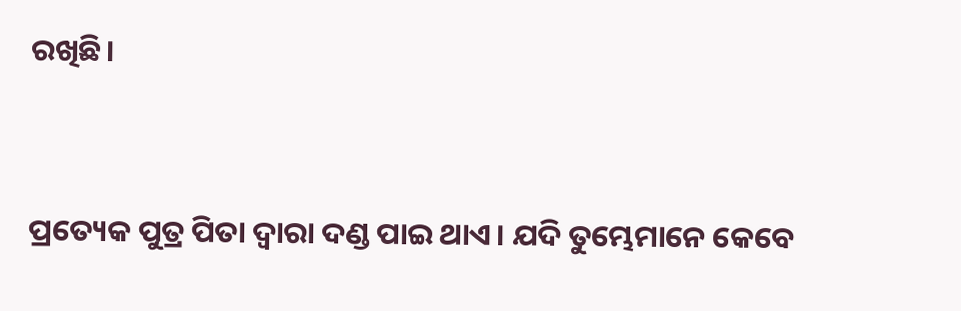ରଖିଛି।


ପ୍ରତ୍ୟେକ ପୁତ୍ର ପିତା ଦ୍ୱାରା ଦଣ୍ଡ ପାଇ ଥାଏ। ଯଦି ତୁମ୍ଭେମାନେ କେବେ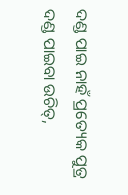ଦଣ୍ଡ ପାଇ ନାହଁ ପ୍ରତ୍ୟେକ ପୁତ୍ର ଦଣ୍ଡ ପାଇବା ଉଚିତ୍,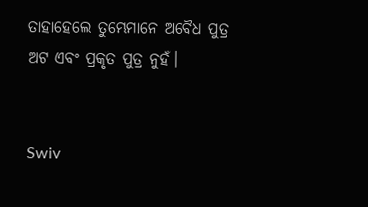ତାହାହେଲେ ତୁମ୍ଭେମାନେ ଅବୈଧ ପୁତ୍ର ଅଟ ଏବଂ ପ୍ରକୃତ ପୁତ୍ର ନୁହଁ।


Swiv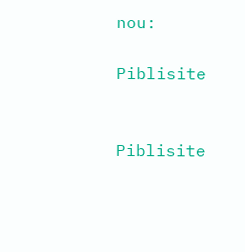nou:

Piblisite


Piblisite